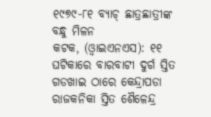୧୯୭୯-୮୧ ବ୍ୟାଚ୍ ଛାତ୍ରଛାତ୍ରୀଙ୍କ ବନ୍ଧୁ ମିଳନ
କଟକ, (ଓ୍ବାଇଏନଏସ): ୧୧ ଘଟିକାରେ ବାରବାଟୀ ଦୁର୍ଗ ସ୍ତିତ ଗଡଖାଇ ଠାରେ କେନ୍ଦ୍ରାପଡା ରାଜକନିକା ସ୍ତିତ ଶୈଳେନ୍ଦ୍ର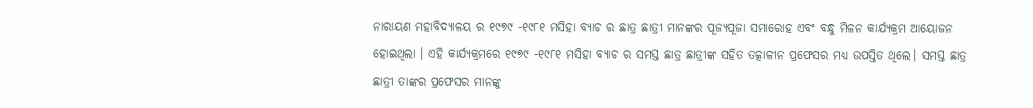ନାରାୟଣ ମହାବିଦ୍ୟାଳୟ ର ୧୯୭୯ -୧୯୮୧ ମସିହା ବ୍ୟାଚ ର ଛାତ୍ର ଛାତ୍ରୀ ମାନଙ୍କର ପୂଜ୍ୟପୂଜା ସମାରୋହ ଏବଂ ବନ୍ଧୁ ମିଳନ କାର୍ଯ୍ୟକ୍ରମ ଆୟୋଜନ ହୋଇଥିଲା । ଏହି କାର୍ଯ୍ୟକ୍ରମରେ ୧୯୭୯ -୧୯୮୧ ମସିହା ବ୍ୟାଚ ର ସମସ୍ତ ଛାତ୍ର ଛାତ୍ରୀଙ୍କ ସହିତ ତତ୍କାଳୀନ ପ୍ରଫେସର ମଧ୍ୟ ଉପସ୍ତିତ ଥିଲେ। ସମସ୍ତ ଛାତ୍ର ଛାତ୍ରୀ ତାଙ୍କର ପ୍ରଫେସର ମାନଙ୍କୁ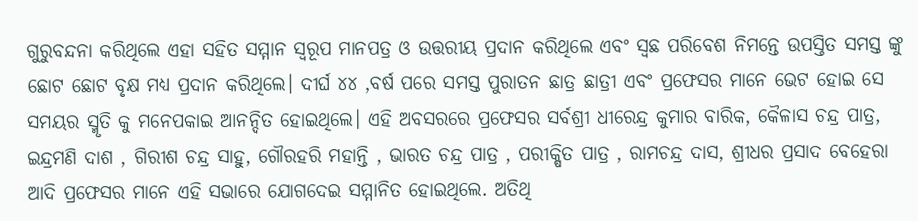ଗୁରୁବନ୍ଦନା କରିଥିଲେ ଏହା ସହିତ ସମ୍ମାନ ସ୍ୱରୂପ ମାନପତ୍ର ଓ ଉତ୍ତରୀୟ ପ୍ରଦାନ କରିଥିଲେ ଏବଂ ସ୍ଵଛ ପରିବେଶ ନିମନ୍ତେ ଉପସ୍ତିତ ସମସ୍ତ ଙ୍କୁ ଛୋଟ ଛୋଟ ବୃକ୍ଷ ମଧ୍ୟ ପ୍ରଦାନ କରିଥିଲେ। ଦୀର୍ଘ ୪୪ ,ବର୍ଷ ପରେ ସମସ୍ତ ପୁରାତନ ଛାତ୍ର ଛାତ୍ରୀ ଏବଂ ପ୍ରଫେସର ମାନେ ଭେଟ ହୋଇ ସେ ସମୟର ସ୍ମୃତି କୁ ମନେପକାଇ ଆନନ୍ଦିତ ହୋଇଥିଲେ। ଏହି ଅବସରରେ ପ୍ରଫେସର ସର୍ବଶ୍ରୀ ଧୀରେନ୍ଦ୍ର କୁମାର ବାରିକ, କୈଳାସ ଚନ୍ଦ୍ର ପାତ୍ର, ଇନ୍ଦ୍ରମଣି ଦାଶ , ଗିରୀଶ ଚନ୍ଦ୍ର ସାହୁ, ଗୌରହରି ମହାନ୍ତି , ଭାରତ ଚନ୍ଦ୍ର ପାତ୍ର , ପରୀକ୍ଷିତ ପାତ୍ର , ରାମଚନ୍ଦ୍ର ଦାସ, ଶ୍ରୀଧର ପ୍ରସାଦ ବେହେରା ଆଦି ପ୍ରଫେସର ମାନେ ଏହି ସଭାରେ ଯୋଗଦେଇ ସମ୍ମାନିତ ହୋଇଥିଲେ. ଅତିଥି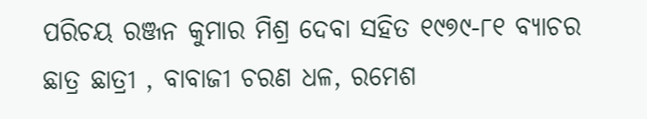ପରିଚୟ ରଞ୍ଜନ କୁମାର ମିଶ୍ର ଦେବା ସହିତ ୧୯୭୯-୮୧ ବ୍ୟାଚର ଛାତ୍ର ଛାତ୍ରୀ , ବାବାଜୀ ଚରଣ ଧଳ, ରମେଶ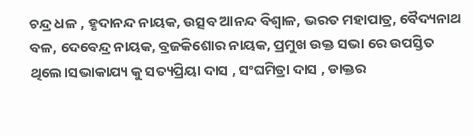ଚନ୍ଦ୍ର ଧଳ , ହୃଦାନନ୍ଦ ନାୟକ, ଉତ୍ସବ ଆନନ୍ଦ ବିଶ୍ୱାଳ, ଭରତ ମହାପାତ୍ର, ବୈଦ୍ୟନାଥ ବଳ, ଦେବେନ୍ଦ୍ର ନାୟକ, ବ୍ରଜକିଶୋର ନାୟକ, ପ୍ରମୁଖ ଉକ୍ତ ସଭା ରେ ଉପସ୍ତିତ ଥିଲେ।ସଭାକାଯ୍ୟ କୁ ସତ୍ୟପ୍ରିୟା ଦାସ , ସଂଘମିତ୍ରା ଦାସ , ଡାକ୍ତର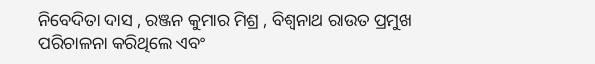ନିବେଦିତା ଦାସ , ରଞ୍ଜନ କୁମାର ମିଶ୍ର , ବିଶ୍ୱନାଥ ରାଉତ ପ୍ରମୁଖ ପରିଚାଳନା କରିଥିଲେ ଏବଂ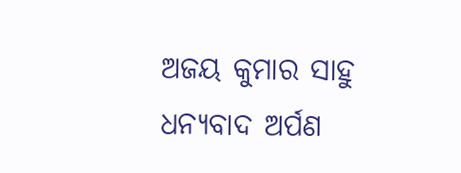ଅଜୟ କୁମାର ସାହୁ ଧନ୍ୟବାଦ ଅର୍ପଣ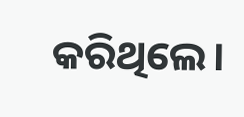କରିଥିଲେ।